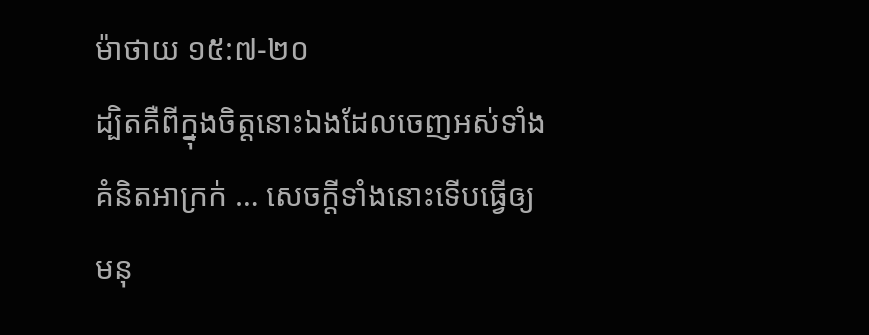ម៉ាថាយ ១៥:៧-២០
ដ្បិតគឺពីក្នុងចិត្តនោះឯងដែលចេញអស់ទាំងគំនិតអាក្រក់ … សេចក្តីទាំងនោះទើបធ្វើឲ្យមនុ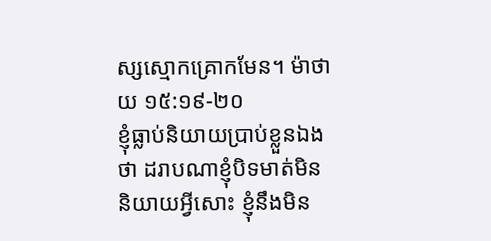ស្សស្មោកគ្រោកមែន។ ម៉ាថាយ ១៥:១៩-២០
ខ្ញុំធ្លាប់និយាយប្រាប់ខ្លួនឯងថា ដរាបណាខ្ញុំបិទមាត់មិននិយាយអ្វីសោះ ខ្ញុំនឹងមិន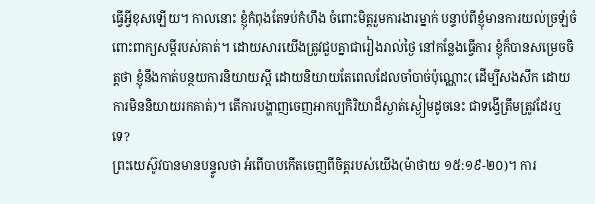ធ្វើអ្វីខុសឡើយ។ កាលនោះ ខ្ញុំកំពុងតែទប់កំហឹង ចំពោះមិត្តរួមការងារម្នាក់ បន្ទាប់ពីខ្ញុំមានការយល់ច្រឡំចំពោះពាក្យសម្តីរបស់គាត់។ ដោយសារយើងត្រូវជួបគ្នាជារៀងរាល់ថ្ងៃ នៅកន្លែងធ្វើការ ខ្ញុំក៏បានសម្រេចចិត្តថា ខ្ញុំនឹងកាត់បន្ថយការនិយាយស្តី ដោយនិយាយតែពេលដែលចាំបាច់ប៉ុណ្ណោះ( ដើម្បីសងសឹក ដោយការមិននិយាយរកគាត់)។ តើការបង្ហាញចេញអាកប្បកិរិយាដ៏ស្ងាត់ស្ងៀមដូចនេះ ជាទង្វើត្រឹមត្រូវដែរឬទេ?
ព្រះយេស៊ូវបានមានបន្ទូលថា អំពើបាបកើតចេញពីចិត្តរបស់យើង(ម៉ាថាយ ១៥:១៩-២០)។ ការ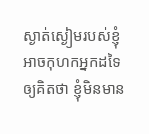ស្ងាត់ស្ងៀមរបស់ខ្ញុំអាចកុហកអ្នកដទៃ ឲ្យគិតថា ខ្ញុំមិនមាន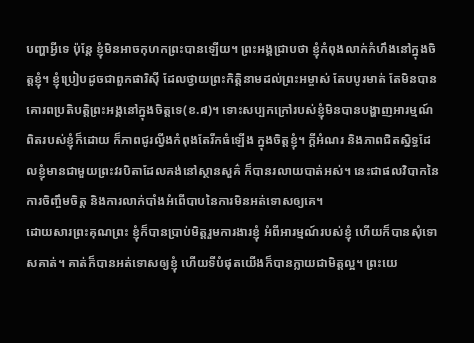បញ្ហាអ្វីទេ ប៉ុន្តែ ខ្ញុំមិនអាចកុហកព្រះបានឡើយ។ ព្រះអង្គជ្រាបថា ខ្ញុំកំពុងលាក់កំហឹងនៅក្នុងចិត្តខ្ញុំ។ ខ្ញុំប្រៀបដូចជាពួកផារិស៊ី ដែលថ្វាយព្រះកិត្តិនាមដល់ព្រះអម្ចាស់ តែបបូរមាត់ តែមិនបានគោរពប្រតិបត្តិព្រះអង្គនៅក្នុងចិត្តទេ(ខ.៨)។ ទោះសប្បកក្រៅរបស់ខ្ញុំមិនបានបង្ហាញអារម្មណ៍ពិតរបស់ខ្ញុំក៏ដោយ ក៏ភាពជូរល្វីងកំពុងតែរីកធំឡើង ក្នុងចិត្តខ្ញុំ។ ក្តីអំណរ និងភាពជិតស្និទ្ធដែលខ្ញុំមានជាមួយព្រះវរបិតាដែលគង់នៅស្ថានសួគ៌ ក៏បានរលាយបាត់អស់។ នេះជាផលវិបាកនៃការចិញ្ចឹមចិត្ត និងការលាក់បាំងអំពើបាបនៃការមិនអត់ទោសឲ្យគេ។
ដោយសារព្រះគុណព្រះ ខ្ញុំក៏បានប្រាប់មិត្តរួមការងារខ្ញុំ អំពីអារម្មណ៍របស់ខ្ញុំ ហើយក៏បានសុំទោសគាត់។ គាត់ក៏បានអត់ទោសឲ្យខ្ញុំ ហើយទីបំផុតយើងក៏បានក្លាយជាមិត្តល្អ។ ព្រះយេ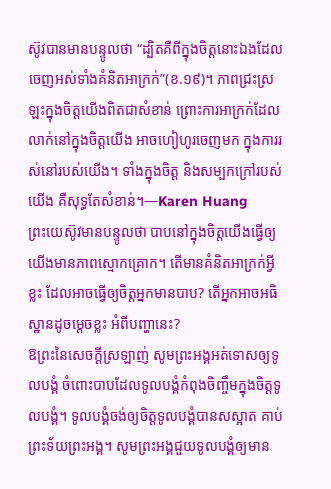ស៊ូវបានមានបន្ទូលថា “ដ្បិតគឺពីក្នុងចិត្តនោះឯងដែលចេញអស់ទាំងគំនិតអាក្រក់”(ខ.១៩)។ ភាពជ្រះស្រឡះក្នុងចិត្តយើងពិតជាសំខាន់ ព្រោះការអាក្រក់ដែលលាក់នៅក្នុងចិត្តយើង អាចហៀហូរចេញមក ក្នុងការរស់នៅរបស់យើង។ ទាំងក្នុងចិត្ត និងសម្បកក្រៅរបស់យើង គឺសុទ្ធតែសំខាន់។—Karen Huang
ព្រះយេស៊ូវមានបន្ទូលថា បាបនៅក្នុងចិត្តយើងធ្វើឲ្យយើងមានភាពស្មោកគ្រោក។ តើមានគំនិតអាក្រក់អ្វីខ្លះ ដែលអាចធ្វើឲ្យចិត្តអ្នកមានបាប? តើអ្នកអាចអធិស្ឋានដូចម្តេចខ្លះ អំពីបញ្ហានេះ?
ឱព្រះនៃសេចក្តីស្រឡាញ់ សូមព្រះអង្គអត់ទោសឲ្យទូលបង្គំ ចំពោះបាបដែលទូលបង្គំកំពុងចិញ្ចឹមក្នុងចិត្តទូលបង្គំ។ ទូលបង្គំចង់ឲ្យចិត្តទូលបង្គំបានសស្អាត គាប់ព្រះទ័យព្រះអង្គ។ សូមព្រះអង្គជួយទូលបង្គំឲ្យមាន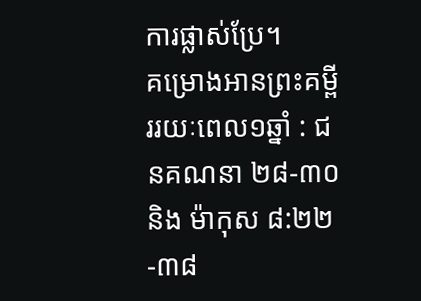ការផ្លាស់ប្រែ។
គម្រោងអានព្រះគម្ពីររយៈពេល១ឆ្នាំ : ជនគណនា ២៨-៣០ និង ម៉ាកុស ៨:២២-៣៨